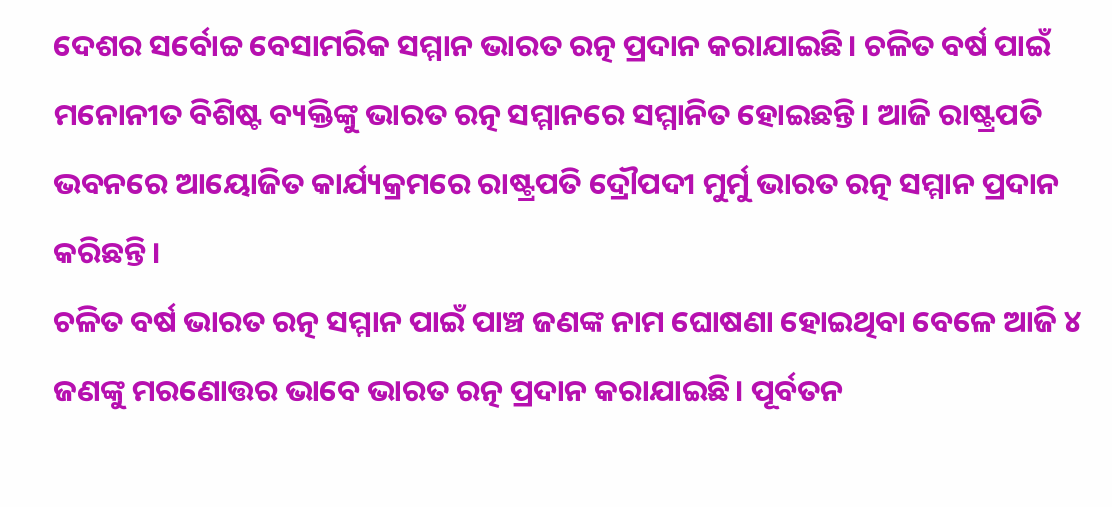ଦେଶର ସର୍ବୋଚ୍ଚ ବେସାମରିକ ସମ୍ମାନ ଭାରତ ରତ୍ନ ପ୍ରଦାନ କରାଯାଇଛି। ଚଳିତ ବର୍ଷ ପାଇଁ ମନୋନୀତ ବିଶିଷ୍ଟ ବ୍ୟକ୍ତିଙ୍କୁ ଭାରତ ରତ୍ନ ସମ୍ମାନରେ ସମ୍ମାନିତ ହୋଇଛନ୍ତି। ଆଜି ରାଷ୍ଟ୍ରପତି ଭବନରେ ଆୟୋଜିତ କାର୍ଯ୍ୟକ୍ରମରେ ରାଷ୍ଟ୍ରପତି ଦ୍ରୌପଦୀ ମୁର୍ମୁ ଭାରତ ରତ୍ନ ସମ୍ମାନ ପ୍ରଦାନ କରିଛନ୍ତି।
ଚଳିତ ବର୍ଷ ଭାରତ ରତ୍ନ ସମ୍ମାନ ପାଇଁ ପାଞ୍ଚ ଜଣଙ୍କ ନାମ ଘୋଷଣା ହୋଇଥିବା ବେଳେ ଆଜି ୪ ଜଣଙ୍କୁ ମରଣୋତ୍ତର ଭାବେ ଭାରତ ରତ୍ନ ପ୍ରଦାନ କରାଯାଇଛି। ପୂର୍ବତନ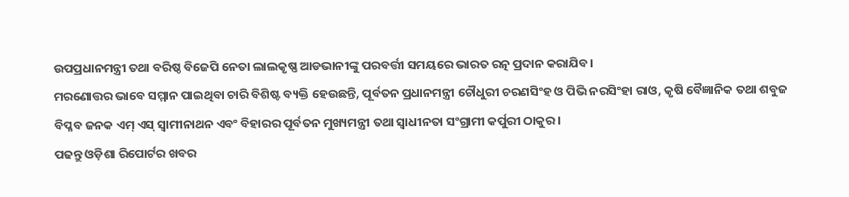ଉପପ୍ରଧାନମନ୍ତ୍ରୀ ତଥା ବରିଷ୍ଠ ବିଜେପି ନେତା ଲାଲକୃଷ୍ଣ ଆଡଭାନୀଙ୍କୁ ପରବର୍ତ୍ତୀ ସମୟରେ ଭାରତ ରତ୍ନ ପ୍ରଦାନ କରାଯିବ।
ମରଣୋତ୍ତର ଭାବେ ସମ୍ମାନ ପାଇଥିବା ଚାରି ବିଶିଷ୍ଟ ବ୍ୟକ୍ତି ହେଉଛନ୍ତି, ପୂର୍ବତନ ପ୍ରଧାନମନ୍ତ୍ରୀ ଚୌଧୁରୀ ଚରଣସିଂହ ଓ ପିଭି ନରସିଂହା ରାଓ, କୃଷି ବୈଜ୍ଞାନିକ ତଥା ଶବୁଜ ବିପ୍ଳବ ଜନକ ଏମ୍ ଏସ୍ ସ୍ୱାମୀନାଥନ ଏବଂ ବିହାରର ପୂର୍ବତନ ମୁଖ୍ୟମନ୍ତ୍ରୀ ତଥା ସ୍ୱାଧୀନତା ସଂଗ୍ରାମୀ କର୍ପୁରୀ ଠାକୁର।
ପଢନ୍ତୁ ଓଡ଼ିଶା ରିପୋର୍ଟର ଖବର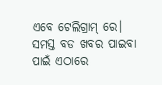ଏବେ ଟେଲିଗ୍ରାମ୍ ରେ। ସମସ୍ତ ବଡ ଖବର ପାଇବା ପାଇଁ ଏଠାରେ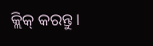କ୍ଲିକ୍ କରନ୍ତୁ।